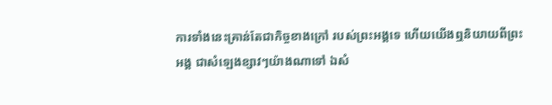ការទាំងនេះគ្រាន់តែជាកិច្ចខាងក្រៅ របស់ព្រះអង្គទេ ហើយយើងឮនិយាយពីព្រះអង្គ ជាសំឡេងខ្សាវៗយ៉ាងណាទៅ ឯសំ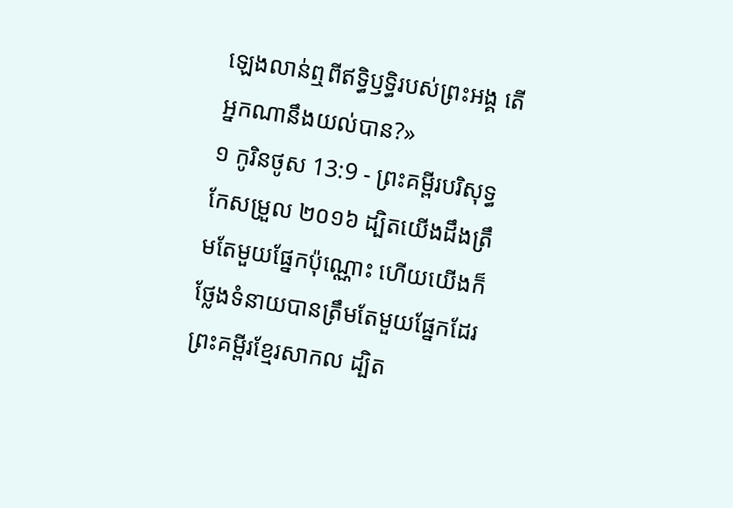ឡេងលាន់ឮពីឥទ្ធិឫទ្ធិរបស់ព្រះអង្គ តើអ្នកណានឹងយល់បាន?»
១ កូរិនថូស 13:9 - ព្រះគម្ពីរបរិសុទ្ធកែសម្រួល ២០១៦ ដ្បិតយើងដឹងត្រឹមតែមួយផ្នែកប៉ុណ្ណោះ ហើយយើងក៏ថ្លែងទំនាយបានត្រឹមតែមួយផ្នែកដែរ ព្រះគម្ពីរខ្មែរសាកល ដ្បិត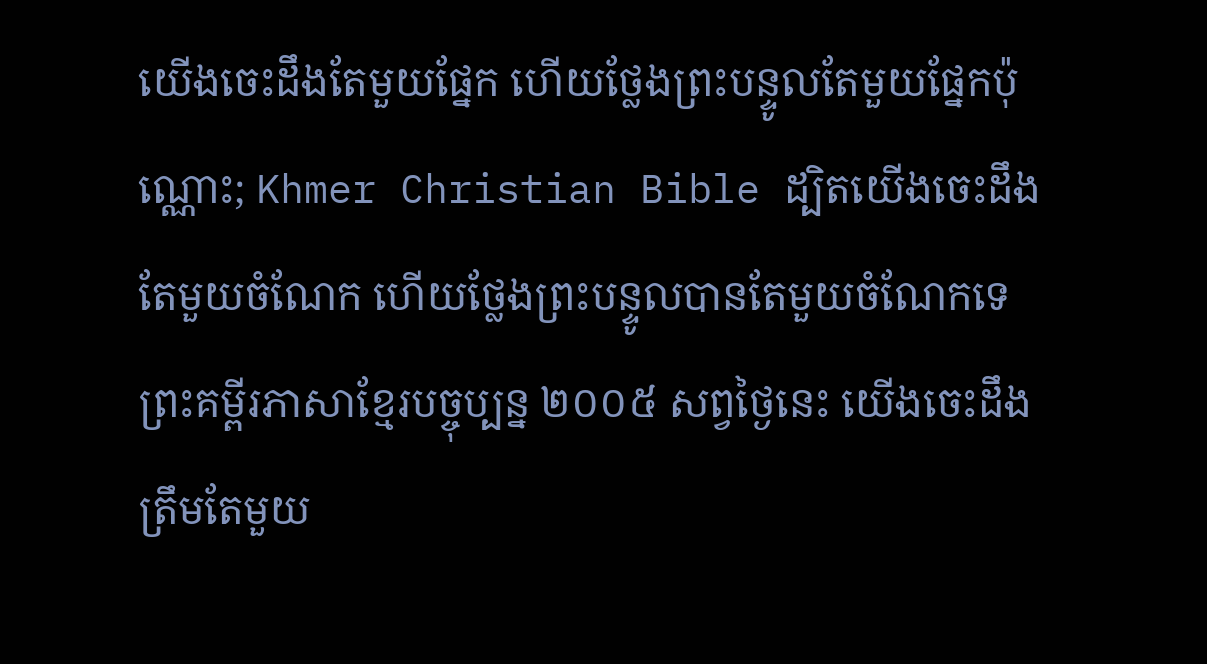យើងចេះដឹងតែមួយផ្នែក ហើយថ្លែងព្រះបន្ទូលតែមួយផ្នែកប៉ុណ្ណោះ; Khmer Christian Bible ដ្បិតយើងចេះដឹងតែមួយចំណែក ហើយថ្លែងព្រះបន្ទូលបានតែមួយចំណែកទេ ព្រះគម្ពីរភាសាខ្មែរបច្ចុប្បន្ន ២០០៥ សព្វថ្ងៃនេះ យើងចេះដឹងត្រឹមតែមួយ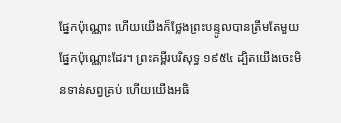ផ្នែកប៉ុណ្ណោះ ហើយយើងក៏ថ្លែងព្រះបន្ទូលបានត្រឹមតែមួយផ្នែកប៉ុណ្ណោះដែរ។ ព្រះគម្ពីរបរិសុទ្ធ ១៩៥៤ ដ្បិតយើងចេះមិនទាន់សព្វគ្រប់ ហើយយើងអធិ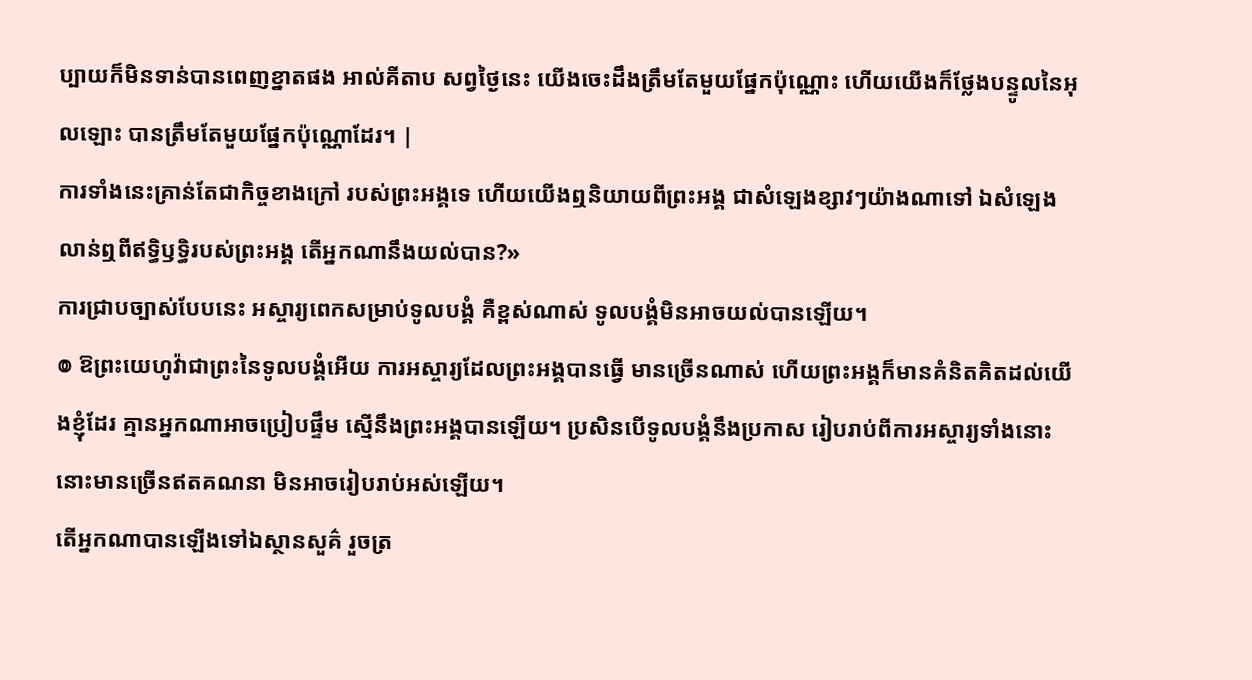ប្បាយក៏មិនទាន់បានពេញខ្នាតផង អាល់គីតាប សព្វថ្ងៃនេះ យើងចេះដឹងត្រឹមតែមួយផ្នែកប៉ុណ្ណោះ ហើយយើងក៏ថ្លែងបន្ទូលនៃអុលឡោះ បានត្រឹមតែមួយផ្នែកប៉ុណ្ណោដែរ។ |
ការទាំងនេះគ្រាន់តែជាកិច្ចខាងក្រៅ របស់ព្រះអង្គទេ ហើយយើងឮនិយាយពីព្រះអង្គ ជាសំឡេងខ្សាវៗយ៉ាងណាទៅ ឯសំឡេងលាន់ឮពីឥទ្ធិឫទ្ធិរបស់ព្រះអង្គ តើអ្នកណានឹងយល់បាន?»
ការជ្រាបច្បាស់បែបនេះ អស្ចារ្យពេកសម្រាប់ទូលបង្គំ គឺខ្ពស់ណាស់ ទូលបង្គំមិនអាចយល់បានឡើយ។
៙ ឱព្រះយេហូវ៉ាជាព្រះនៃទូលបង្គំអើយ ការអស្ចារ្យដែលព្រះអង្គបានធ្វើ មានច្រើនណាស់ ហើយព្រះអង្គក៏មានគំនិតគិតដល់យើងខ្ញុំដែរ គ្មានអ្នកណាអាចប្រៀបផ្ទឹម ស្មើនឹងព្រះអង្គបានឡើយ។ ប្រសិនបើទូលបង្គំនឹងប្រកាស រៀបរាប់ពីការអស្ចារ្យទាំងនោះ នោះមានច្រើនឥតគណនា មិនអាចរៀបរាប់អស់ឡើយ។
តើអ្នកណាបានឡើងទៅឯស្ថានសួគ៌ រួចត្រ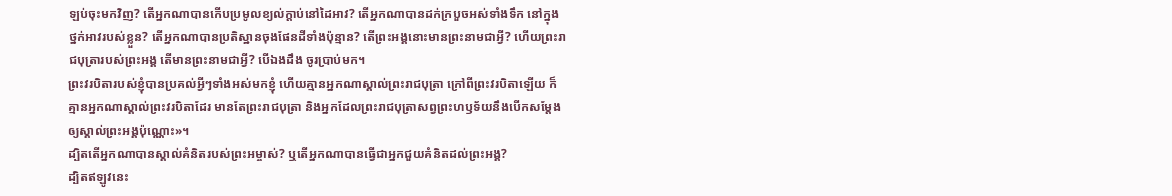ឡប់ចុះមកវិញ? តើអ្នកណាបានកើបប្រមូលខ្យល់ក្តាប់នៅដៃអាវ? តើអ្នកណាបានដក់ក្របួចអស់ទាំងទឹក នៅក្នុងថ្នក់អាវរបស់ខ្លួន? តើអ្នកណាបានប្រតិស្ឋានចុងផែនដីទាំងប៉ុន្មាន? តើព្រះអង្គនោះមានព្រះនាមជាអ្វី? ហើយព្រះរាជបុត្រារបស់ព្រះអង្គ តើមានព្រះនាមជាអ្វី? បើឯងដឹង ចូរប្រាប់មក។
ព្រះវរបិតារបស់ខ្ញុំបានប្រគល់អ្វីៗទាំងអស់មកខ្ញុំ ហើយគ្មានអ្នកណាស្គាល់ព្រះរាជបុត្រា ក្រៅពីព្រះវរបិតាឡើយ ក៏គ្មានអ្នកណាស្គាល់ព្រះវរបិតាដែរ មានតែព្រះរាជបុត្រា និងអ្នកដែលព្រះរាជបុត្រាសព្វព្រះហឫទ័យនឹងបើកសម្តែងឲ្យស្គាល់ព្រះអង្គប៉ុណ្ណោះ»។
ដ្បិតតើអ្នកណាបានស្គាល់គំនិតរបស់ព្រះអម្ចាស់? ឬតើអ្នកណាបានធ្វើជាអ្នកជួយគំនិតដល់ព្រះអង្គ?
ដ្បិតឥឡូវនេះ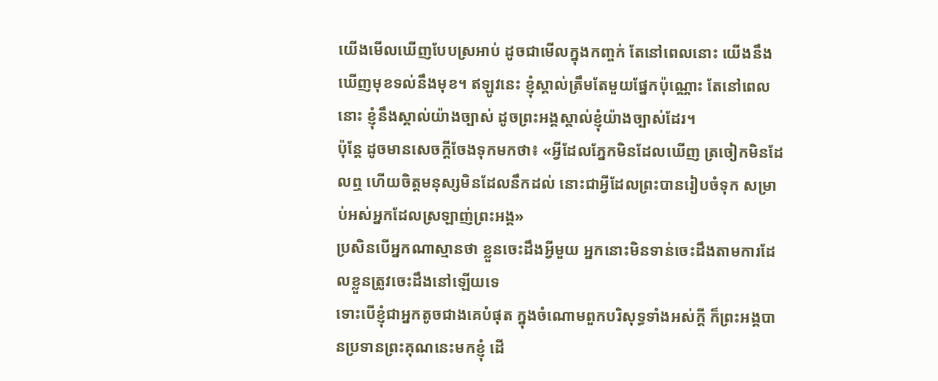យើងមើលឃើញបែបស្រអាប់ ដូចជាមើលក្នុងកញ្ចក់ តែនៅពេលនោះ យើងនឹងឃើញមុខទល់នឹងមុខ។ ឥឡូវនេះ ខ្ញុំស្គាល់ត្រឹមតែមួយផ្នែកប៉ុណ្ណោះ តែនៅពេលនោះ ខ្ញុំនឹងស្គាល់យ៉ាងច្បាស់ ដូចព្រះអង្គស្គាល់ខ្ញុំយ៉ាងច្បាស់ដែរ។
ប៉ុន្តែ ដូចមានសេចក្តីចែងទុកមកថា៖ «អ្វីដែលភ្នែកមិនដែលឃើញ ត្រចៀកមិនដែលឮ ហើយចិត្តមនុស្សមិនដែលនឹកដល់ នោះជាអ្វីដែលព្រះបានរៀបចំទុក សម្រាប់អស់អ្នកដែលស្រឡាញ់ព្រះអង្គ»
ប្រសិនបើអ្នកណាស្មានថា ខ្លួនចេះដឹងអ្វីមួយ អ្នកនោះមិនទាន់ចេះដឹងតាមការដែលខ្លួនត្រូវចេះដឹងនៅឡើយទេ
ទោះបើខ្ញុំជាអ្នកតូចជាងគេបំផុត ក្នុងចំណោមពួកបរិសុទ្ធទាំងអស់ក្តី ក៏ព្រះអង្គបានប្រទានព្រះគុណនេះមកខ្ញុំ ដើ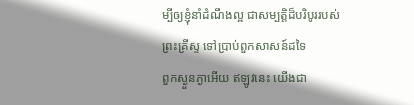ម្បីឲ្យខ្ញុំនាំដំណឹងល្អ ជាសម្បត្តិដ៏បរិបូររបស់ព្រះគ្រីស្ទ ទៅប្រាប់ពួកសាសន៍ដទៃ
ពួកស្ងួនភ្ងាអើយ ឥឡូវនេះ យើងជា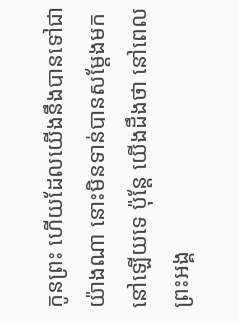កូនព្រះ ហើយដែលយើងនឹងបានទៅជាយ៉ាងណា នោះមិនទាន់បានសម្តែងមកនៅឡើយទេ ប៉ុន្តែ យើងដឹងថា នៅពេលព្រះអង្គ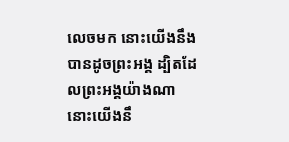លេចមក នោះយើងនឹងបានដូចព្រះអង្គ ដ្បិតដែលព្រះអង្គយ៉ាងណា នោះយើងនឹ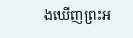ងឃើញព្រះអ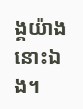ង្គយ៉ាងនោះឯង។